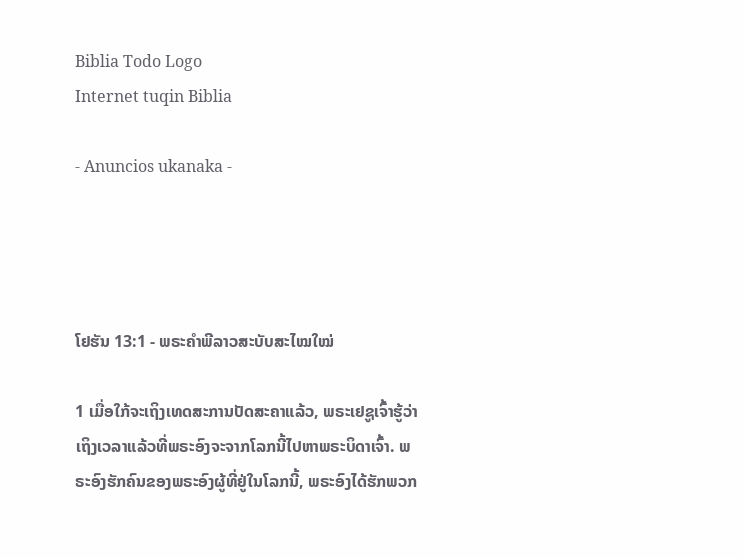Biblia Todo Logo
Internet tuqin Biblia

- Anuncios ukanaka -




ໂຢຮັນ 13:1 - ພຣະຄຳພີລາວສະບັບສະໄໝໃໝ່

1 ເມື່ອໃກ້ຈະເຖິງເທດສະການປັດສະຄາແລ້ວ, ພຣະເຢຊູເຈົ້າຮູ້ວ່າເຖິງເວລາແລ້ວທີ່ພຣະອົງຈະຈາກໂລກນີ້ໄປຫາພຣະບິດາເຈົ້າ. ພຣະອົງຮັກຄົນຂອງພຣະອົງຜູ້ທີ່ຢູ່ໃນໂລກນີ້, ພຣະອົງໄດ້ຮັກພວກ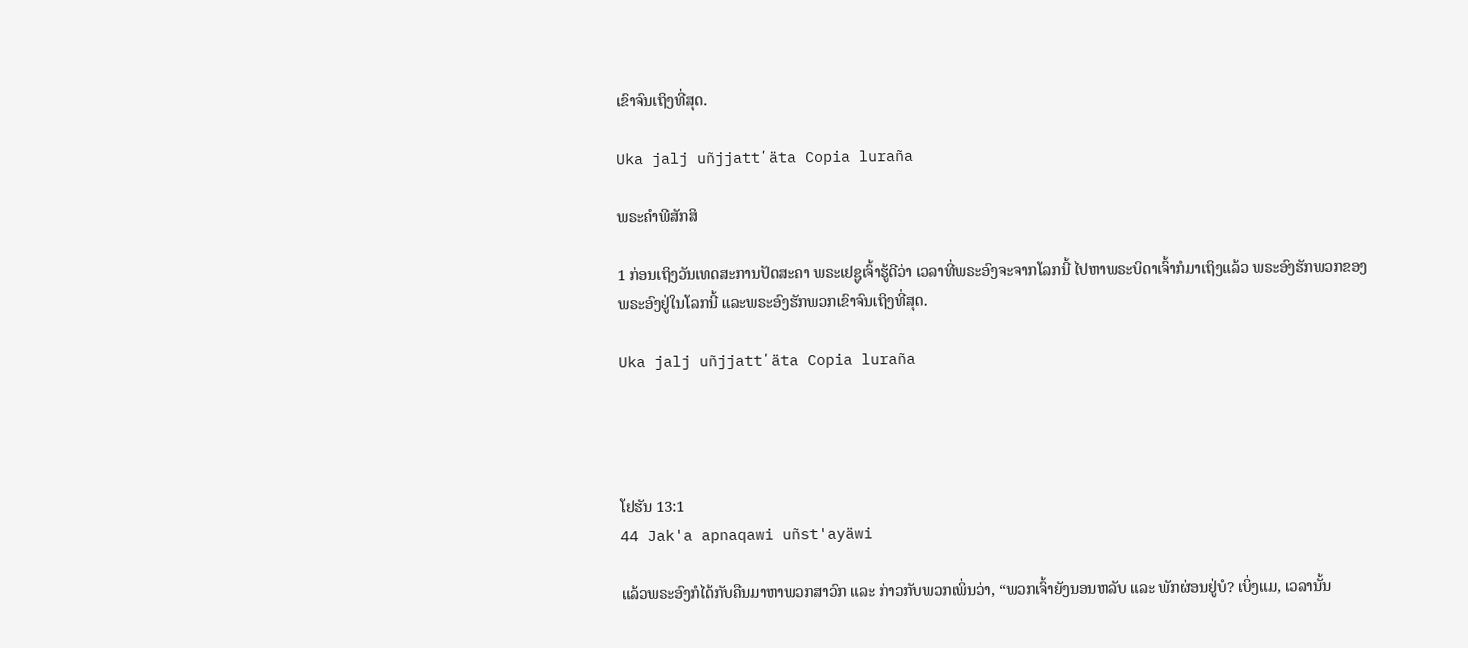ເຂົາຈົນເຖິງທີ່ສຸດ.

Uka jalj uñjjattʼäta Copia luraña

ພຣະຄຳພີສັກສິ

1 ກ່ອນເຖິງວັນເທດສະການປັດສະຄາ ພຣະເຢຊູເຈົ້າຮູ້ດີວ່າ ເວລາທີ່ພຣະອົງຈະຈາກໂລກນີ້ ໄປຫາພຣະບິດາເຈົ້າກໍມາເຖິງແລ້ວ ພຣະອົງຮັກພວກຂອງພຣະອົງຢູ່ໃນໂລກນີ້ ແລະພຣະອົງຮັກພວກເຂົາຈົນເຖິງທີ່ສຸດ.

Uka jalj uñjjattʼäta Copia luraña




ໂຢຮັນ 13:1
44 Jak'a apnaqawi uñst'ayäwi

ແລ້ວພຣະອົງກໍໄດ້ກັບຄືນມາຫາພວກສາວົກ ແລະ ກ່າວກັບພວກເພິ່ນວ່າ, “ພວກເຈົ້າຍັງນອນຫລັບ ແລະ ພັກຜ່ອນຢູ່ບໍ? ເບິ່ງແມ, ເວລານັ້ນ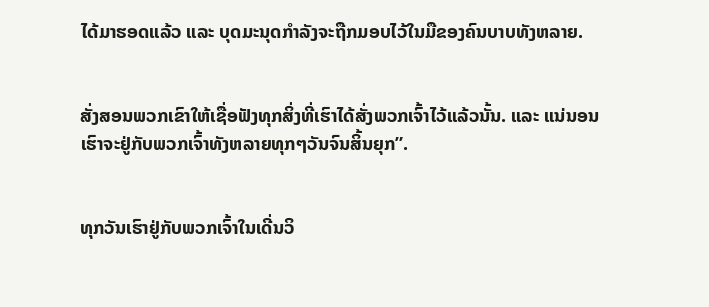ໄດ້ມາຮອດແລ້ວ ແລະ ບຸດມະນຸດກຳລັງຈະຖືກມອບໄວ້ໃນມືຂອງຄົນບາບທັງຫລາຍ.


ສັ່ງສອນພວກເຂົາໃຫ້ເຊື່ອຟັງທຸກສິ່ງທີ່ເຮົາໄດ້ສັ່ງພວກເຈົ້າໄວ້ແລ້ວນັ້ນ. ແລະ ແນ່ນອນ ເຮົາຈະຢູ່ກັບພວກເຈົ້າທັງຫລາຍທຸກໆວັນຈົນສິ້ນຍຸກ”.


ທຸກວັນເຮົາຢູ່ກັບພວກເຈົ້າໃນເດີ່ນວິ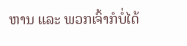ຫານ ແລະ ພວກເຈົ້າກໍບໍ່ໄດ້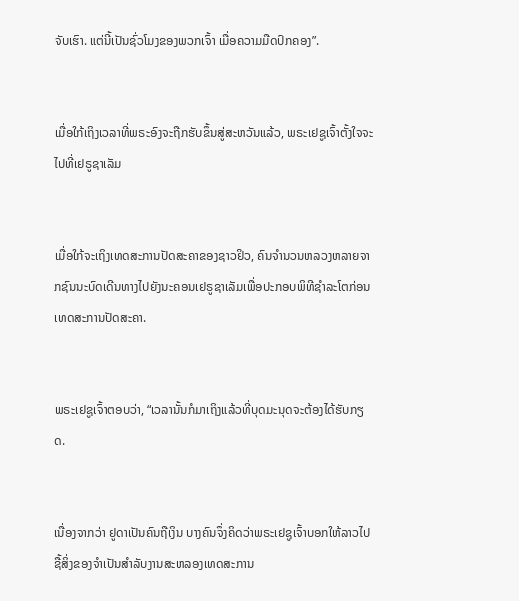ຈັບເຮົາ. ແຕ່ນີ້ເປັນຊົ່ວໂມງຂອງພວກເຈົ້າ ເມື່ອຄວາມມືດປົກຄອງ”.


ເມື່ອໃກ້ເຖິງເວລາທີ່ພຣະອົງຈະຖືກຮັບຂຶ້ນສູ່ສະຫວັນແລ້ວ, ພຣະເຢຊູເຈົ້າຕັ້ງໃຈຈະໄປທີ່ເຢຣູຊາເລັມ


ເມື່ອໃກ້ຈະເຖິງເທດສະການປັດສະຄາຂອງຊາວຢິວ, ຄົນຈໍານວນຫລວງຫລາຍຈາກຊົນນະບົດເດີນທາງໄປຍັງນະຄອນເຢຣູຊາເລັມເພື່ອປະກອບພິທີຊຳລະໂຕກ່ອນເທດສະການປັດສະຄາ.


ພຣະເຢຊູເຈົ້າຕອບວ່າ, “ເວລານັ້ນກໍມາເຖິງແລ້ວທີ່ບຸດມະນຸດຈະຕ້ອງໄດ້ຮັບກຽດ.


ເນື່ອງຈາກວ່າ ຢູດາເປັນຄົນຖືເງິນ ບາງຄົນຈຶ່ງຄິດວ່າພຣະເຢຊູເຈົ້າບອກໃຫ້ລາວໄປຊື້ສິ່ງຂອງຈຳເປັນສຳລັບງານສະຫລອງເທດສະການ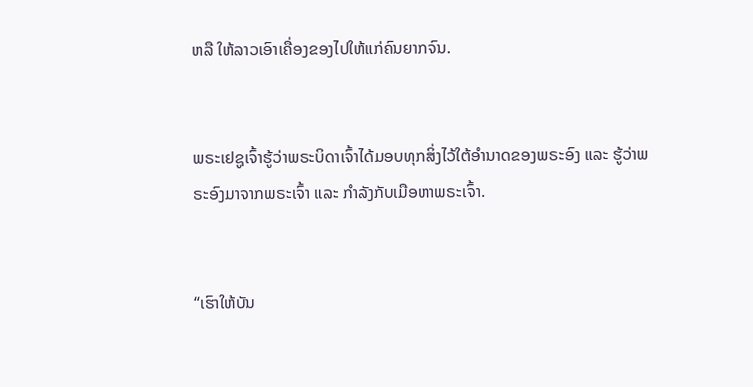ຫລື ໃຫ້ລາວເອົາເຄື່ອງຂອງໄປໃຫ້ແກ່ຄົນຍາກຈົນ.


ພຣະເຢຊູເຈົ້າຮູ້ວ່າພຣະບິດາເຈົ້າໄດ້ມອບທຸກສິ່ງໄວ້ໃຕ້ອຳນາດຂອງພຣະອົງ ແລະ ຮູ້ວ່າພຣະອົງມາຈາກພຣະເຈົ້າ ແລະ ກຳລັງກັບເມືອຫາພຣະເຈົ້າ.


“ເຮົາໃຫ້ບັນ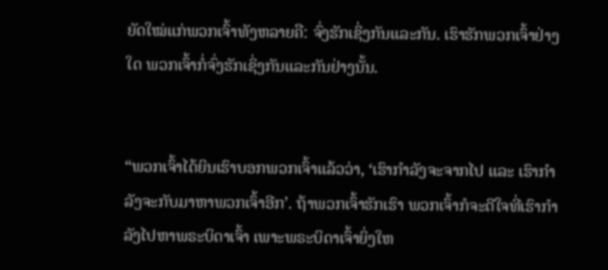ຍັດໃໝ່ແກ່ພວກເຈົ້າທັງຫລາຍຄື: ຈົ່ງຮັກເຊິ່ງກັນແລະກັນ. ເຮົາຮັກພວກເຈົ້າຢ່າງໃດ ພວກເຈົ້າກໍ່ຈົ່ງຮັກເຊິ່ງກັນແລະກັນຢ່າງນັ້ນ.


“ພວກເຈົ້າໄດ້ຍິນເຮົາບອກພວກເຈົ້າແລ້ວວ່າ, ‘ເຮົາກຳລັງຈະຈາກໄປ ແລະ ເຮົາກຳລັງຈະກັບມາຫາພວກເຈົ້າອີກ’. ຖ້າພວກເຈົ້າຮັກເຮົາ ພວກເຈົ້າກໍຈະດີໃຈທີ່ເຮົາກຳລັງໄປຫາພຣະບິດາເຈົ້າ ເພາະພຣະບິດາເຈົ້າຍິ່ງໃຫ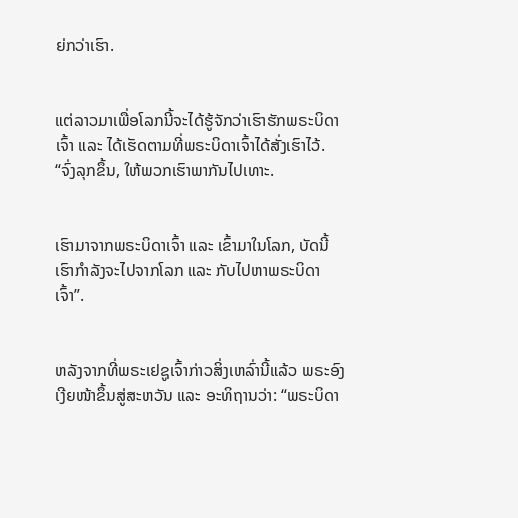ຍ່ກວ່າເຮົາ.


ແຕ່ລາວມາເພື່ອໂລກນີ້ຈະໄດ້ຮູ້ຈັກວ່າເຮົາຮັກພຣະບິດາເຈົ້າ ແລະ ໄດ້ເຮັດຕາມທີ່ພຣະບິດາເຈົ້າໄດ້ສັ່ງເຮົາໄວ້. “ຈົ່ງລຸກຂຶ້ນ, ໃຫ້ພວກເຮົາພາກັນໄປເທາະ.


ເຮົາມາຈາກພຣະບິດາເຈົ້າ ແລະ ເຂົ້າມາໃນໂລກ, ບັດນີ້ ເຮົາກຳລັງຈະໄປຈາກໂລກ ແລະ ກັບໄປຫາພຣະບິດາເຈົ້າ”.


ຫລັງຈາກທີ່ພຣະເຢຊູເຈົ້າກ່າວສິ່ງເຫລົ່ານີ້ແລ້ວ ພຣະອົງເງີຍໜ້າຂຶ້ນສູ່ສະຫວັນ ແລະ ອະທິຖານວ່າ: “ພຣະບິດາ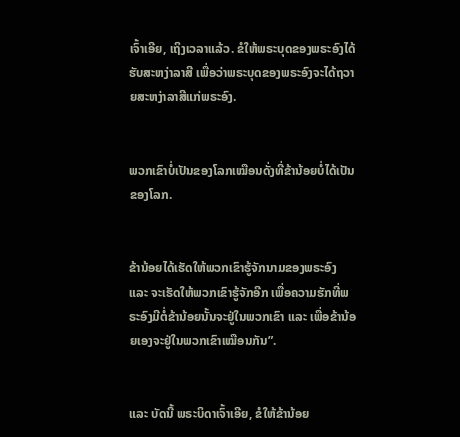ເຈົ້າເອີຍ, ເຖິງເວລາແລ້ວ. ຂໍໃຫ້ພຣະບຸດຂອງພຣະອົງໄດ້ຮັບສະຫງ່າລາສີ ເພື່ອວ່າພຣະບຸດຂອງພຣະອົງຈະໄດ້ຖວາຍສະຫງ່າລາສີແກ່ພຣະອົງ.


ພວກເຂົາບໍ່ເປັນຂອງໂລກເໝືອນດັ່ງທີ່ຂ້ານ້ອຍບໍ່ໄດ້ເປັນຂອງໂລກ.


ຂ້ານ້ອຍໄດ້ເຮັດໃຫ້ພວກເຂົາຮູ້ຈັກນາມຂອງພຣະອົງ ແລະ ຈະເຮັດໃຫ້ພວກເຂົາຮູ້ຈັກອີກ ເພື່ອຄວາມຮັກທີ່ພຣະອົງມີຕໍ່ຂ້ານ້ອຍນັ້ນຈະຢູ່ໃນພວກເຂົາ ແລະ ເພື່ອຂ້ານ້ອຍເອງຈະຢູ່ໃນພວກເຂົາເໝືອນກັນ”.


ແລະ ບັດນີ້ ພຣະບິດາເຈົ້າເອີຍ, ຂໍໃຫ້ຂ້ານ້ອຍ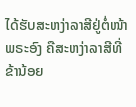ໄດ້ຮັບສະຫງ່າລາສີຢູ່ຕໍ່ໜ້າພຣະອົງ ຄືສະຫງ່າລາສີທີ່ຂ້ານ້ອຍ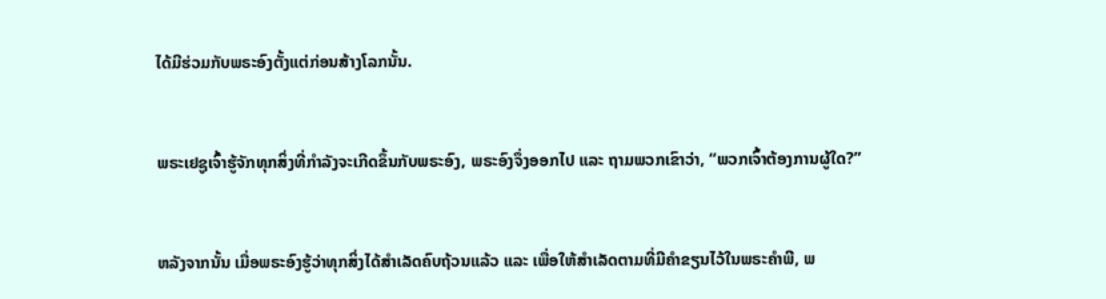ໄດ້ມີຮ່ວມກັບພຣະອົງຕັ້ງແຕ່ກ່ອນສ້າງໂລກນັ້ນ.


ພຣະເຢຊູເຈົ້າຮູ້ຈັກທຸກສິ່ງທີ່ກຳລັງຈະເກີດຂຶ້ນກັບພຣະອົງ, ພຣະອົງຈຶ່ງອອກໄປ ແລະ ຖາມພວກເຂົາວ່າ, “ພວກເຈົ້າຕ້ອງການຜູ້ໃດ?”


ຫລັງຈາກນັ້ນ ເມື່ອພຣະອົງຮູ້ວ່າທຸກສິ່ງໄດ້ສຳເລັດຄົບຖ້ວນແລ້ວ ແລະ ເພື່ອໃຫ້ສຳເລັດຕາມທີ່ມີຄຳຂຽນໄວ້ໃນພຣະຄຳພີ, ພ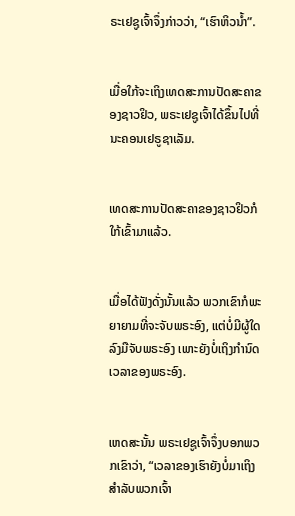ຣະເຢຊູເຈົ້າຈຶ່ງກ່າວວ່າ, “ເຮົາຫິວນ້ຳ”.


ເມື່ອໃກ້ຈະເຖິງເທດສະການປັດສະຄາຂອງຊາວຢິວ, ພຣະເຢຊູເຈົ້າໄດ້ຂຶ້ນໄປທີ່ນະຄອນເຢຣູຊາເລັມ.


ເທດສະການປັດສະຄາຂອງຊາວຢິວກໍໃກ້ເຂົ້າມາແລ້ວ.


ເມື່ອໄດ້ຟັງດັ່ງນັ້ນແລ້ວ ພວກເຂົາກໍພະຍາຍາມທີ່ຈະຈັບພຣະອົງ, ແຕ່ບໍ່ມີຜູ້ໃດລົງມືຈັບພຣະອົງ ເພາະຍັງບໍ່ເຖິງກຳນົດເວລາຂອງພຣະອົງ.


ເຫດສະນັ້ນ ພຣະເຢຊູເຈົ້າຈຶ່ງບອກພວກເຂົາວ່າ, “ເວລາຂອງເຮົາຍັງບໍ່ມາເຖິງ ສຳລັບພວກເຈົ້າ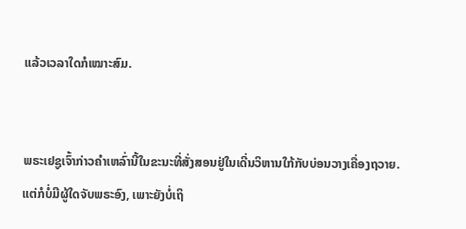ແລ້ວເວລາໃດກໍເໝາະສົມ.


ພຣະເຢຊູເຈົ້າກ່າວຄຳເຫລົ່ານີ້ໃນຂະນະທີ່ສັ່ງສອນຢູ່ໃນເດີ່ນວິຫານໃກ້ກັບບ່ອນວາງເຄື່ອງຖວາຍ. ແຕ່ກໍບໍ່ມີຜູ້ໃດຈັບພຣະອົງ, ເພາະຍັງບໍ່ເຖິ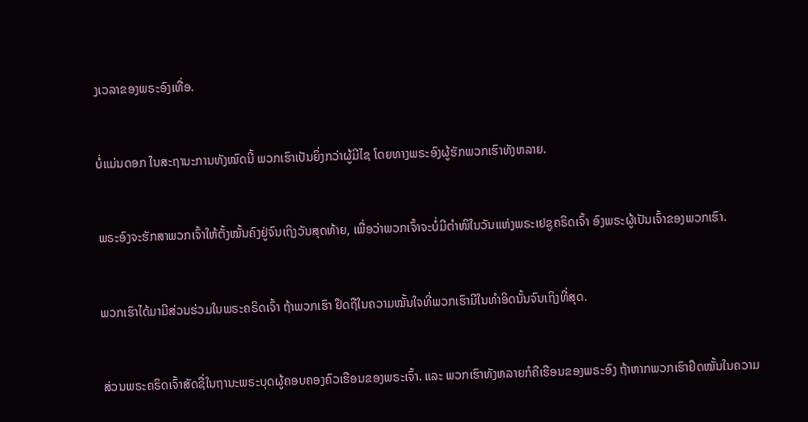ງເວລາຂອງພຣະອົງເທື່ອ.


ບໍ່ແມ່ນດອກ ໃນສະຖານະການທັງໝົດນີ້ ພວກເຮົາເປັນຍິ່ງກວ່າຜູ້ມີໄຊ ໂດຍທາງພຣະອົງຜູ້ຮັກພວກເຮົາທັງຫລາຍ.


ພຣະອົງຈະຮັກສາພວກເຈົ້າໃຫ້ຕັ້ງໝັ້ນຄົງຢູ່ຈົນເຖິງວັນສຸດທ້າຍ, ເພື່ອວ່າພວກເຈົ້າຈະບໍ່ມີຕຳໜິໃນວັນແຫ່ງພຣະເຢຊູຄຣິດເຈົ້າ ອົງພຣະຜູ້ເປັນເຈົ້າຂອງພວກເຮົາ.


ພວກເຮົາໄດ້ມາມີສ່ວນຮ່ວມໃນພຣະຄຣິດເຈົ້າ ຖ້າພວກເຮົາ ຢຶດຖືໃນຄວາມໝັ້ນໃຈທີ່ພວກເຮົາມີໃນທຳອິດນັ້ນຈົນເຖິງທີ່ສຸດ.


ສ່ວນພຣະຄຣິດເຈົ້າສັດຊື່ໃນຖານະພຣະບຸດຜູ້ຄອບຄອງຄົວເຮືອນຂອງພຣະເຈົ້າ. ແລະ ພວກເຮົາທັງຫລາຍກໍຄືເຮືອນຂອງພຣະອົງ ຖ້າຫາກພວກເຮົາຢຶດໝັ້ນໃນຄວາມ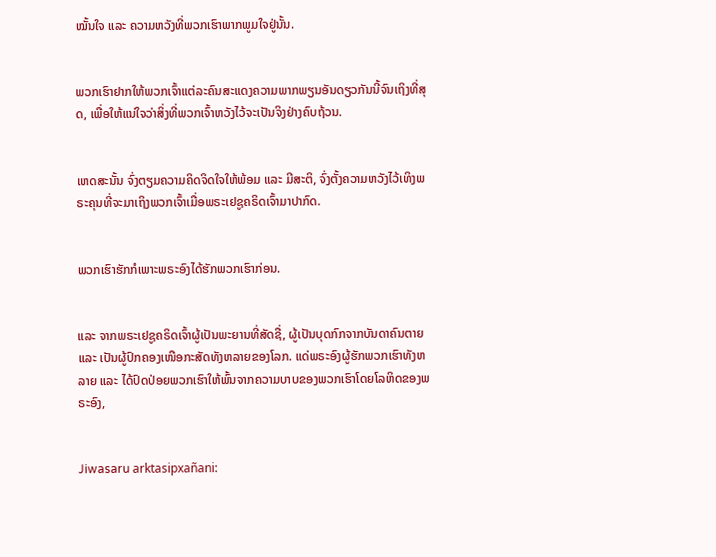ໝັ້ນໃຈ ແລະ ຄວາມຫວັງທີ່ພວກເຮົາພາກພູມໃຈຢູ່ນັ້ນ.


ພວກເຮົາຢາກໃຫ້ພວກເຈົ້າແຕ່ລະຄົນສະແດງຄວາມພາກພຽນອັນດຽວກັນນີ້ຈົນເຖິງທີ່ສຸດ, ເພື່ອໃຫ້ແນ່ໃຈວ່າສິ່ງທີ່ພວກເຈົ້າຫວັງໄວ້ຈະເປັນຈິງຢ່າງຄົບຖ້ວນ.


ເຫດສະນັ້ນ ຈົ່ງຕຽມຄວາມຄິດຈິດໃຈໃຫ້ພ້ອມ ແລະ ມີສະຕິ, ຈົ່ງຕັ້ງຄວາມຫວັງໄວ້ເທິງພຣະຄຸນທີ່ຈະມາເຖິງພວກເຈົ້າເມື່ອພຣະເຢຊູຄຣິດເຈົ້າມາປາກົດ.


ພວກເຮົາຮັກກໍເພາະພຣະອົງໄດ້ຮັກພວກເຮົາກ່ອນ.


ແລະ ຈາກພຣະເຢຊູຄຣິດເຈົ້າຜູ້ເປັນພະຍານທີ່ສັດຊື່, ຜູ້ເປັນບຸດກົກຈາກບັນດາຄົນຕາຍ ແລະ ເປັນຜູ້ປົກຄອງເໜືອກະສັດທັງຫລາຍຂອງໂລກ. ແດ່ພຣະອົງຜູ້ຮັກພວກເຮົາທັງຫລາຍ ແລະ ໄດ້ປົດປ່ອຍພວກເຮົາໃຫ້ພົ້ນຈາກຄວາມບາບຂອງພວກເຮົາໂດຍໂລຫິດຂອງພຣະອົງ,


Jiwasaru arktasipxañani: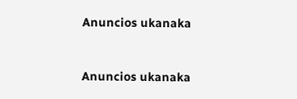Anuncios ukanaka


Anuncios ukanaka